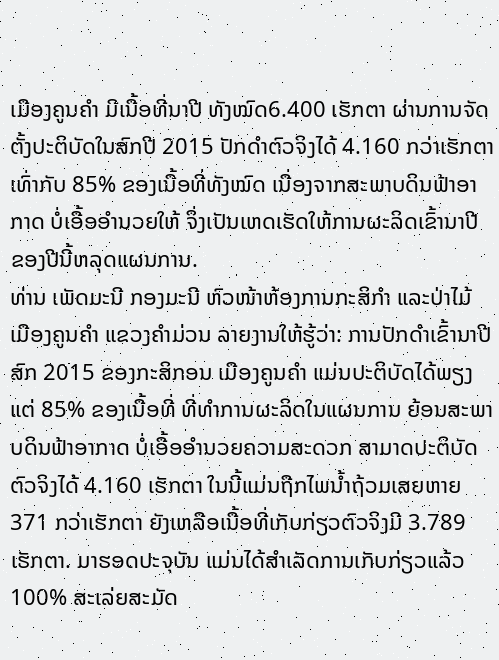ເມືອງຄູນຄຳ ມີເນື້ອທີ່ນາປີ ທັງໝົດ6.400 ເຮັກຕາ ຜ່ານການຈັດຕັ້ງປະຕິບັດໃນສົກປີ 2015 ປັກດຳຕົວຈິງໄດ້ 4.160 ກວ່າເຮັກຕາ ເທົ່າກັບ 85% ຂອງເນື້ອທີ່ທັງໝົດ ເນື່ອງຈາກສະພາບດິນຟ້າອາກາດ ບໍ່ເອື້ອອຳນວຍໃຫ້ ຈຶ່ງເປັນເຫດເຮັດໃຫ້ການຜະລິດເຂົ້ານາປີ ຂອງປີນີ້ຫລຸດແຜນການ.
ທ່ານ ເພັດມະນີ ກອງມະນີ ຫົວໜ້າຫ້ອງການກະສິກຳ ແລະປ່າໄມ້ ເມືອງຄູນຄຳ ແຂວງຄຳມ່ວນ ລາຍງານໃຫ້ຮູ້ວ່າ: ການປັກດຳເຂົ້ານາປີ ສົກ 2015 ຂອງກະສິກອນ ເມືອງຄູນຄຳ ແມ່ນປະຕິບັດໄດ້ພຽງແຕ່ 85% ຂອງເນື້ອທີ່ ທີ່ທຳການຜະລິດໃນແຜນການ ຍ້ອນສະພາບດິນຟ້າອາກາດ ບໍ່ເອື້ອອຳນວຍຄວາມສະດວກ ສາມາດປະຕິບັດຕົວຈິງໄດ້ 4.160 ເຮັກຕາ ໃນນີ້ແມ່ນຖືກໄພນ້ຳຖ້ວມເສຍຫາຍ 371 ກວ່າເຮັກຕາ ຍັງເຫລືອເນື້ອທີ່ເກັບກ່ຽວຕົວຈິງມີ 3.789 ເຮັກຕາ. ມາຮອດປະຈຸບັນ ແມ່ນໄດ້ສຳເລັດການເກັບກ່ຽວແລ້ວ 100% ສະເລ່ຍສະມັດ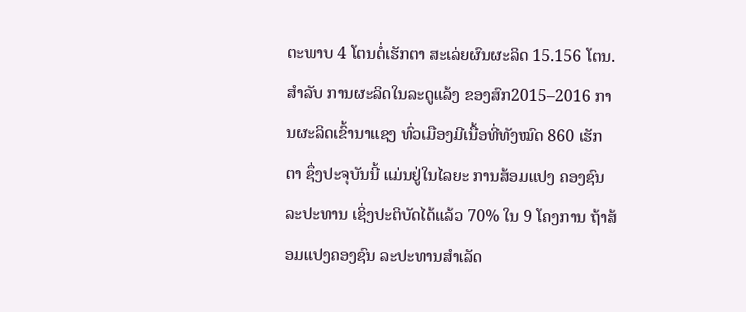ຕະພາບ 4 ໂຕນຕໍ່ເຮັກຕາ ສະເລ່ຍຜົນຜະລິດ 15.156 ໂຕນ. ສຳລັບ ການຜະລິດໃນລະດູແລ້ງ ຂອງສົກ2015–2016 ການຜະລິດເຂົ້ານາແຊງ ທົ່ວເມືອງມີເນື້ອທີ່ທັງໝົດ 860 ເຮັກຕາ ຊຶ່ງປະຈຸບັນນີ້ ແມ່ນຢູ່ໃນໄລຍະ ການສ້ອມແປງ ຄອງຊົນລະປະທານ ເຊິ່ງປະຕິບັດໄດ້ແລ້ວ 70% ໃນ 9 ໂຄງການ ຖ້າສ້ອມແປງຄອງຊົນ ລະປະທານສຳເລັດ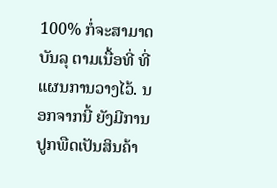100% ກໍ່ຈະສາມາດບັນລຸ ຕາມເນື້ອທີ່ ທີ່ແຜນການວາງໄວ້. ນອກຈາກນີ້ ຍັງມີການປູກພືດເປັນສິນຄ້າ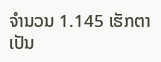ຈຳນວນ 1.145 ເຮັກຕາ ເປັນ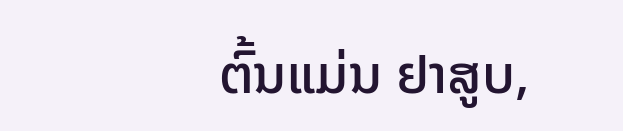ຕົ້ນແມ່ນ ຢາສູບ,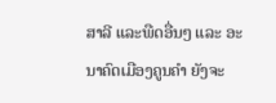ສາລີ ແລະພືດອື່ນໆ ແລະ ອະນາຄົດເມືອງຄູນຄຳ ຍັງຈະ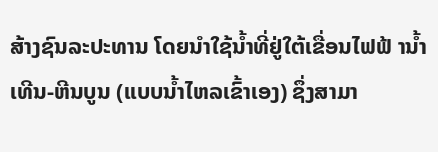ສ້າງຊົນລະປະທານ ໂດຍນຳໃຊ້ນ້ຳທີ່ຢູ່ໃຕ້ເຂື່ອນໄຟຟ້ ານ້ຳເທີນ-ຫີນບູນ (ແບບນໍ້າໄຫລເຂົ້າເອງ) ຊຶ່ງສາມາ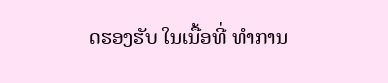ດຮອງຮັບ ໃນເນື້ອທີ່ ທຳການ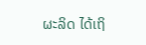ຜະລິດ ໄດ້ເຖິ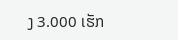ງ 3.000 ເຮັກ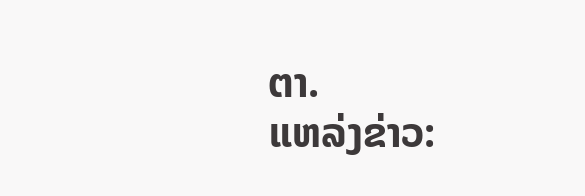ຕາ.
ແຫລ່ງຂ່າວ: